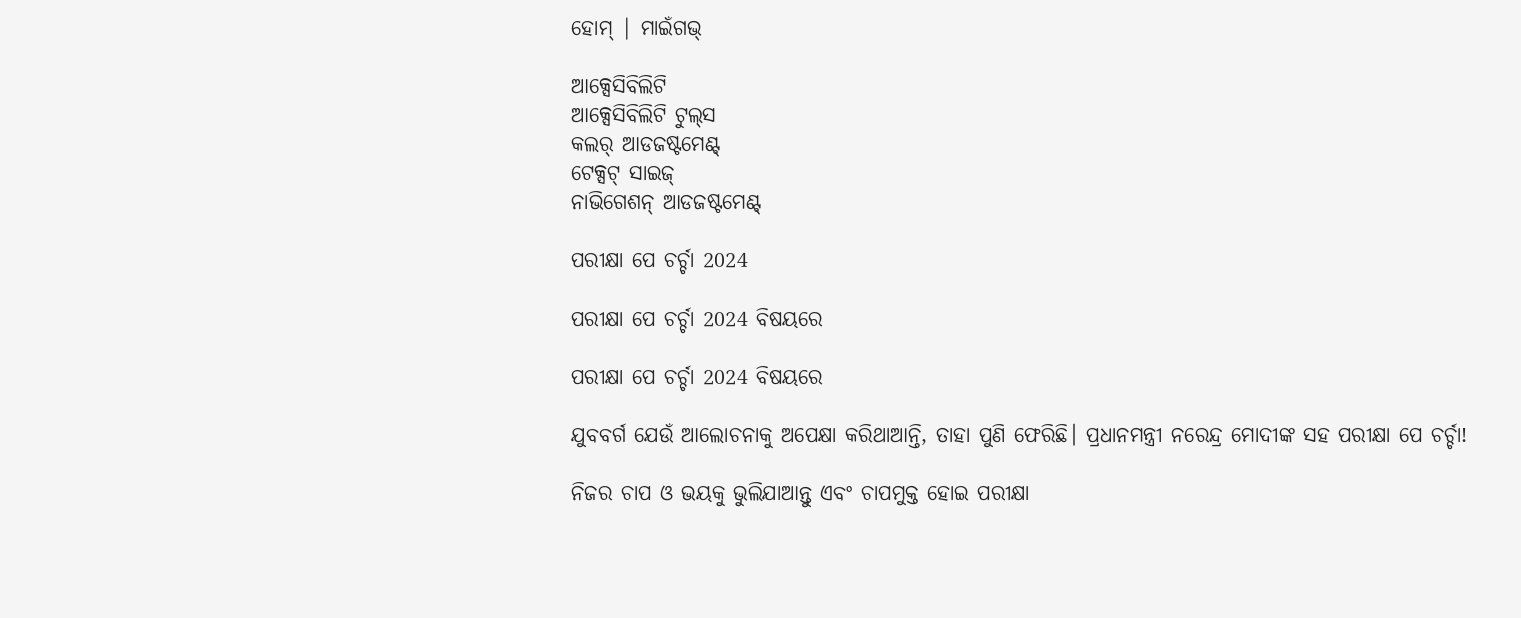ହୋମ୍ | ମାଇଁଗଭ୍

ଆକ୍ସେସିବିଲିଟି
ଆକ୍ସେସିବିଲିଟି ଟୁଲ୍‌ସ
କଲର୍ ଆଡଜଷ୍ଟମେଣ୍ଟ୍
ଟେକ୍ସଟ୍ ସାଇଜ୍
ନାଭିଗେଶନ୍ ଆଡଜଷ୍ଟମେଣ୍ଟ୍

ପରୀକ୍ଷା ପେ ଚର୍ଚ୍ଚା 2024

ପରୀକ୍ଷା ପେ ଚର୍ଚ୍ଚା 2024 ବିଷୟରେ

ପରୀକ୍ଷା ପେ ଚର୍ଚ୍ଚା 2024 ବିଷୟରେ

ଯୁବବର୍ଗ ଯେଉଁ ଆଲୋଚନାକୁ ଅପେକ୍ଷା କରିଥାଆନ୍ତି, ତାହା ପୁଣି ଫେରିଛି। ପ୍ରଧାନମନ୍ତ୍ରୀ ନରେନ୍ଦ୍ର ମୋଦୀଙ୍କ ସହ ପରୀକ୍ଷା ପେ ଚର୍ଚ୍ଚା!

ନିଜର ଚାପ ଓ ଭୟକୁ ଭୁଲିଯାଆନ୍ତୁ ଏବଂ ଚାପମୁକ୍ତ ହୋଇ ପରୀକ୍ଷା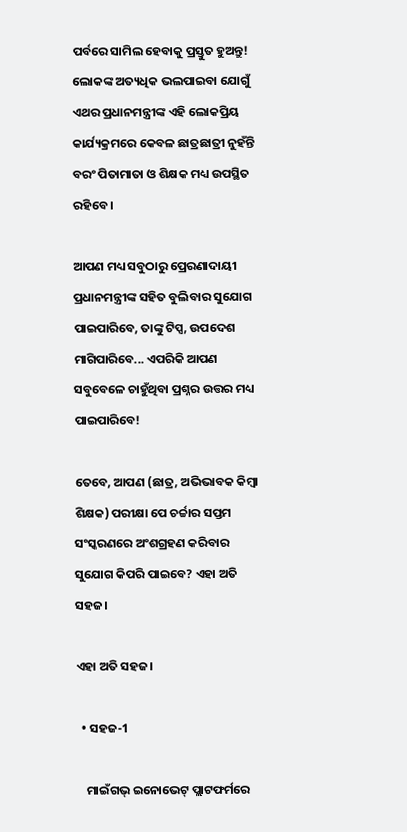ପର୍ବରେ ସାମିଲ ହେବାକୁ ପ୍ରସ୍ତୁତ ହୁଅନ୍ତୁ! ଲୋକଙ୍କ ଅତ୍ୟଧିକ ଭଲପାଇବା ଯୋଗୁଁ ଏଥର ପ୍ରଧାନମନ୍ତ୍ରୀଙ୍କ ଏହି ଲୋକପ୍ରିୟ କାର୍ଯ୍ୟକ୍ରମରେ କେବଳ ଛାତ୍ରଛାତ୍ରୀ ନୁହଁନ୍ତି ବରଂ ପିତାମାତା ଓ ଶିକ୍ଷକ ମଧ୍ୟ ଉପସ୍ଥିତ ରହିବେ ।

ଆପଣ ମଧ୍ୟ ସବୁଠାରୁ ପ୍ରେରଣାଦାୟୀ ପ୍ରଧାନମନ୍ତ୍ରୀଙ୍କ ସହିତ ବୁଲିବାର ସୁଯୋଗ ପାଇପାରିବେ, ତାଙ୍କୁ ଟିପ୍ସ, ଉପଦେଶ ମାଗିପାରିବେ... ଏପରିକି ଆପଣ ସବୁବେଳେ ଚାହୁଁଥିବା ପ୍ରଶ୍ନର ଉତ୍ତର ମଧ୍ୟ ପାଇପାରିବେ!

ତେବେ, ଆପଣ (ଛାତ୍ର, ଅଭିଭାବକ କିମ୍ବା ଶିକ୍ଷକ) ପରୀକ୍ଷା ପେ ଚର୍ଚ୍ଚାର ସପ୍ତମ ସଂସ୍କରଣରେ ଅଂଶଗ୍ରହଣ କରିବାର ସୁଯୋଗ କିପରି ପାଇବେ? ଏହା ଅତି ସହଜ।

ଏହା ଅତି ସହଜ।

  • ସହଜ-1

    ମାଇଁଗଭ୍‌ ଇନୋଭେଟ୍ ପ୍ଲାଟଫର୍ମରେ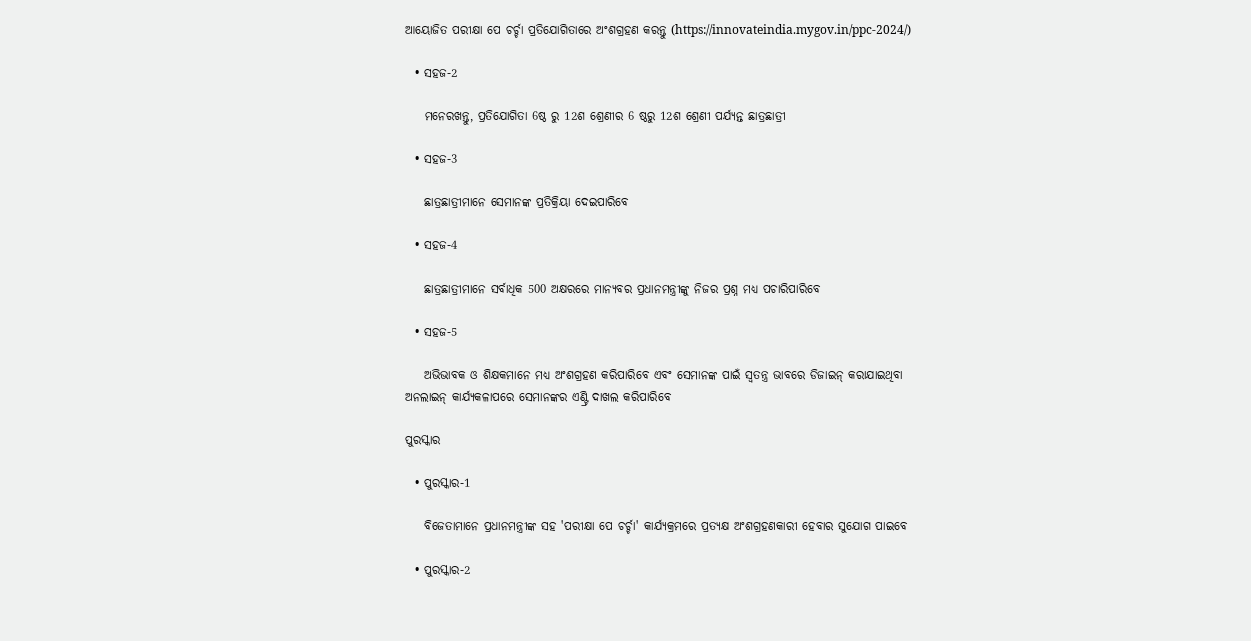ଆୟୋଜିତ ପରୀକ୍ଷା ପେ ଚର୍ଚ୍ଚା ପ୍ରତିଯୋଗିତାରେ ଅଂଶଗ୍ରହଣ କରନ୍ତୁ (https://innovateindia.mygov.in/ppc-2024/)

  • ସହଜ-2

    ମନେରଖନ୍ତୁ, ପ୍ରତିଯୋଗିତା 6ଷ୍ଠ ରୁ 12ଶ ଶ୍ରେଣୀର 6 ଷ୍ଠରୁ 12ଶ ଶ୍ରେଣୀ ପର୍ଯ୍ୟନ୍ତ ଛାତ୍ରଛାତ୍ରୀ

  • ସହଜ-3

    ଛାତ୍ରଛାତ୍ରୀମାନେ ସେମାନଙ୍କ ପ୍ରତିକ୍ରିୟା ଦେଇପାରିବେ

  • ସହଜ-4

    ଛାତ୍ରଛାତ୍ରୀମାନେ ସର୍ବାଧିକ 500 ଅକ୍ଷରରେ ମାନ୍ୟବର ପ୍ରଧାନମନ୍ତ୍ରୀଙ୍କୁ ନିଜର ପ୍ରଶ୍ନ ମଧ୍ୟ ପଚାରିପାରିବେ

  • ସହଜ-5

    ଅଭିଭାବକ ଓ ଶିକ୍ଷକମାନେ ମଧ୍ୟ ଅଂଶଗ୍ରହଣ କରିପାରିବେ ଏବଂ ସେମାନଙ୍କ ପାଇଁ ସ୍ୱତନ୍ତ୍ର ଭାବରେ ଡିଜାଇନ୍ କରାଯାଇଥିବା ଅନଲାଇନ୍ କାର୍ଯ୍ୟକଳାପରେ ସେମାନଙ୍କର ଏଣ୍ଟ୍ରି ଦାଖଲ କରିପାରିବେ

ପୁରସ୍କାର

  • ପୁରସ୍କାର-1

    ବିଜେତାମାନେ ପ୍ରଧାନମନ୍ତ୍ରୀଙ୍କ ସହ 'ପରୀକ୍ଷା ପେ ଚର୍ଚ୍ଚା' କାର୍ଯ୍ୟକ୍ରମରେ ପ୍ରତ୍ୟକ୍ଷ ଅଂଶଗ୍ରହଣକାରୀ ହେବାର ସୁଯୋଗ ପାଇବେ

  • ପୁରସ୍କାର-2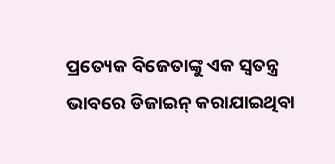ପ୍ରତ୍ୟେକ ବିଜେତାଙ୍କୁ ଏକ ସ୍ୱତନ୍ତ୍ର ଭାବରେ ଡିଜାଇନ୍ କରାଯାଇଥିବା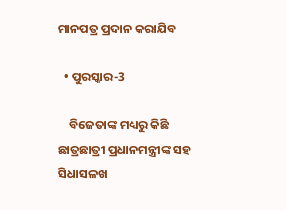ମାନପତ୍ର ପ୍ରଦାନ କରାଯିବ

  • ପୁରସ୍କାର-3

    ବିଜେତାଙ୍କ ମଧ୍ୟରୁ କିଛି ଛାତ୍ରଛାତ୍ରୀ ପ୍ରଧାନମନ୍ତ୍ରୀଙ୍କ ସହ ସିଧାସଳଖ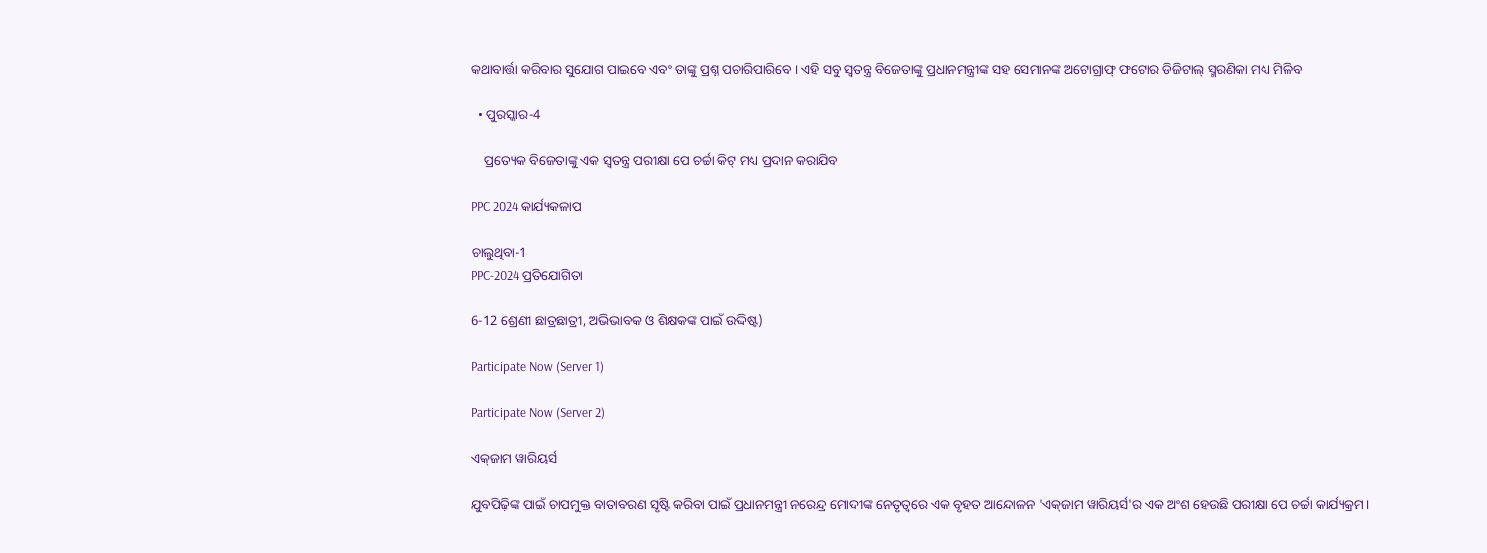କଥାବାର୍ତ୍ତା କରିବାର ସୁଯୋଗ ପାଇବେ ଏବଂ ତାଙ୍କୁ ପ୍ରଶ୍ନ ପଚାରିପାରିବେ । ଏହି ସବୁ ସ୍ୱତନ୍ତ୍ର ବିଜେତାଙ୍କୁ ପ୍ରଧାନମନ୍ତ୍ରୀଙ୍କ ସହ ସେମାନଙ୍କ ଅଟୋଗ୍ରାଫ୍ ଫଟୋର ଡିଜିଟାଲ୍ ସ୍ମରଣିକା ମଧ୍ୟ ମିଳିବ

  • ପୁରସ୍କାର-4

    ପ୍ରତ୍ୟେକ ବିଜେତାଙ୍କୁ ଏକ ସ୍ୱତନ୍ତ୍ର ପରୀକ୍ଷା ପେ ଚର୍ଚ୍ଚା କିଟ୍ ମଧ୍ୟ ପ୍ରଦାନ କରାଯିବ

PPC 2024 କାର୍ଯ୍ୟକଳାପ

ଚାଲୁଥିବା-1
PPC-2024 ପ୍ରତିଯୋଗିତା

6-12 ଶ୍ରେଣୀ ଛାତ୍ରଛାତ୍ରୀ, ଅଭିଭାବକ ଓ ଶିକ୍ଷକଙ୍କ ପାଇଁ ଉଦ୍ଦିଷ୍ଟ)

Participate Now (Server 1)

Participate Now (Server 2)

ଏକ୍‌ଜାମ ୱାରିୟର୍ସ

ଯୁବପିଢ଼ିଙ୍କ ପାଇଁ ଚାପମୁକ୍ତ ବାତାବରଣ ସୃଷ୍ଟି କରିବା ପାଇଁ ପ୍ରଧାନମନ୍ତ୍ରୀ ନରେନ୍ଦ୍ର ମୋଦୀଙ୍କ ନେତୃତ୍ୱରେ ଏକ ବୃହତ ଆନ୍ଦୋଳନ 'ଏକ୍‌ଜାମ ୱାରିୟର୍ସ'ର ଏକ ଅଂଶ ହେଉଛି ପରୀକ୍ଷା ପେ ଚର୍ଚ୍ଚା କାର୍ଯ୍ୟକ୍ରମ।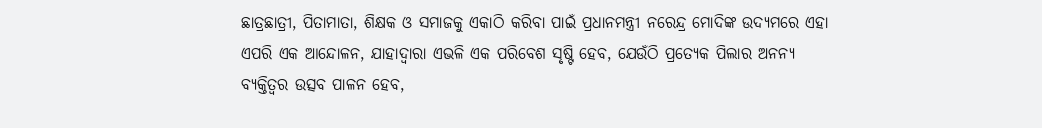ଛାତ୍ରଛାତ୍ରୀ, ପିତାମାତା, ଶିକ୍ଷକ ଓ ସମାଜକୁ ଏକାଠି କରିବା ପାଇଁ ପ୍ରଧାନମନ୍ତ୍ରୀ ନରେନ୍ଦ୍ର ମୋଦିଙ୍କ ଉଦ୍ୟମରେ ଏହା ଏପରି ଏକ ଆନ୍ଦୋଳନ, ଯାହାଦ୍ୱାରା ଏଭଳି ଏକ ପରିବେଶ ସୃଷ୍ଟି ହେବ, ଯେଉଁଠି ପ୍ରତ୍ୟେକ ପିଲାର ଅନନ୍ୟ ବ୍ୟକ୍ତିତ୍ୱର ଉତ୍ସବ ପାଳନ ହେବ,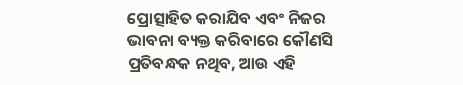ପ୍ରୋତ୍ସାହିତ କରାଯିବ ଏବଂ ନିଜର ଭାବନା ବ୍ୟକ୍ତ କରିବାରେ କୌଣସି ପ୍ରତିବନ୍ଧକ ନଥିବ, ଆଉ ଏହି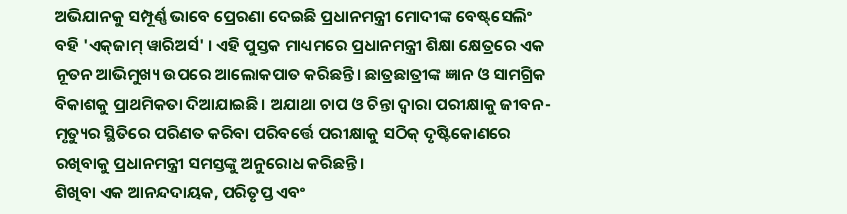ଅଭିଯାନକୁ ସମ୍ପୂର୍ଣ୍ଣ ଭାବେ ପ୍ରେରଣା ଦେଇଛି ପ୍ରଧାନମନ୍ତ୍ରୀ ମୋଦୀଙ୍କ ବେଷ୍ଟ୍‌ସେଲିଂ ବହି 'ଏକ୍‌ଜାମ୍‌ ୱାରିଅର୍ସ' । ଏହି ପୁସ୍ତକ ମାଧ୍ୟମରେ ପ୍ରଧାନମନ୍ତ୍ରୀ ଶିକ୍ଷା କ୍ଷେତ୍ରରେ ଏକ ନୂତନ ଆଭିମୁଖ୍ୟ ଉପରେ ଆଲୋକପାତ କରିଛନ୍ତି। ଛାତ୍ରଛାତ୍ରୀଙ୍କ ଜ୍ଞାନ ଓ ସାମଗ୍ରିକ ବିକାଶକୁ ପ୍ରାଥମିକତା ଦିଆଯାଇଛି। ଅଯାଥା ଚାପ ଓ ଚିନ୍ତା ଦ୍ୱାରା ପରୀକ୍ଷାକୁ ଜୀବନ-ମୃତ୍ୟୁର ସ୍ଥିତିରେ ପରିଣତ କରିବା ପରିବର୍ତ୍ତେ ପରୀକ୍ଷାକୁ ସଠିକ୍ ଦୃଷ୍ଟିକୋଣରେ ରଖିବାକୁ ପ୍ରଧାନମନ୍ତ୍ରୀ ସମସ୍ତଙ୍କୁ ଅନୁରୋଧ କରିଛନ୍ତି।
ଶିଖିବା ଏକ ଆନନ୍ଦଦାୟକ, ପରିତୃପ୍ତ ଏବଂ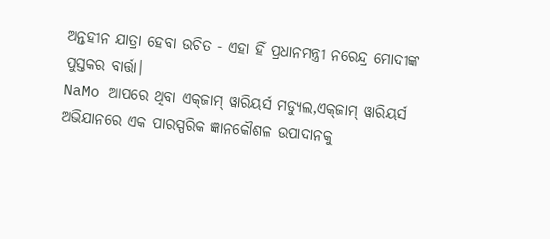ଅନ୍ତହୀନ ଯାତ୍ରା ହେବା ଉଚିତ - ଏହା ହିଁ ପ୍ରଧାନମନ୍ତ୍ରୀ ନରେନ୍ଦ୍ର ମୋଦୀଙ୍କ ପୁସ୍ତକର ବାର୍ତ୍ତା।
NaMo ଆପରେ ଥିବା ଏକ୍‌ଜାମ୍‌ ୱାରିୟର୍ସ ମଡ୍ୟୁଲ,ଏକ୍‌ଜାମ୍‌‌ ୱାରିୟର୍ସ ଅଭିଯାନରେ ଏକ ପାରସ୍ପରିକ ଜ୍ଞାନକୌଶଳ ଉପାଦାନକୁ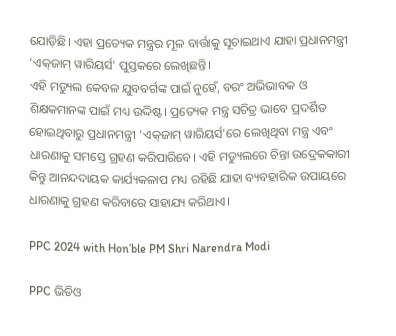ଯୋଡ଼ିଛି। ଏହା ପ୍ରତ୍ୟେକ ମନ୍ତ୍ରର ମୂଳ ବାର୍ତ୍ତାକୁ ସୂଚାଇଥାଏ ଯାହା ପ୍ରଧାନମନ୍ତ୍ରୀ 'ଏକ୍‌ଜାମ୍‌‌ ୱାରିୟର୍ସ' ପୁସ୍ତକରେ ଲେଖିଛନ୍ତି।
ଏହି ମଡ୍ୟୁଲ କେବଳ ଯୁବବର୍ଗଙ୍କ ପାଇଁ ନୁହେଁ, ବରଂ ଅଭିଭାବକ ଓ ଶିକ୍ଷକମାନଙ୍କ ପାଇଁ ମଧ୍ୟ ଉଦ୍ଦିଷ୍ଟ। ପ୍ରତ୍ୟେକ ମନ୍ତ୍ର ସଚିତ୍ର ଭାବେ ପ୍ରଦର୍ଶିତ ହୋଇଥିବାରୁ ପ୍ରଧାନମନ୍ତ୍ରୀ 'ଏକ୍‌ଜାମ୍‌‌ ୱାରିୟର୍ସ'ରେ ଲେଖିଥିବା ମନ୍ତ୍ର ଏବଂ ଧାରଣାକୁ ସମସ୍ତେ ଗ୍ରହଣ କରିପାରିବେ। ଏହି ମଡ୍ୟୁଲରେ ଚିନ୍ତା ଉଦ୍ରେକକାରୀ କିନ୍ତୁ ଆନନ୍ଦଦାୟକ କାର୍ଯ୍ୟକଳାପ ମଧ୍ୟ ରହିଛି ଯାହା ବ୍ୟବହାରିକ ଉପାୟରେ ଧାରଣାକୁ ଗ୍ରହଣ କରିବାରେ ସାହାଯ୍ୟ କରିଥାଏ।

PPC 2024 with Hon’ble PM Shri Narendra Modi

PPC ଭିଡିଓ